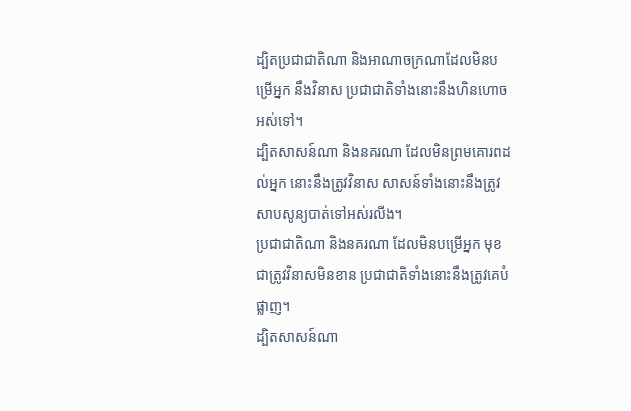ដ្បិតប្រជាជាតិណា និងអាណាចក្រណាដែលមិនបម្រើអ្នក នឹងវិនាស ប្រជាជាតិទាំងនោះនឹងហិនហោចអស់ទៅ។
ដ្បិតសាសន៍ណា និងនគរណា ដែលមិនព្រមគោរពដល់អ្នក នោះនឹងត្រូវវិនាស សាសន៍ទាំងនោះនឹងត្រូវសាបសូន្យបាត់ទៅអស់រលីង។
ប្រជាជាតិណា និងនគរណា ដែលមិនបម្រើអ្នក មុខជាត្រូវវិនាសមិនខាន ប្រជាជាតិទាំងនោះនឹងត្រូវគេបំផ្លាញ។
ដ្បិតសាសន៍ណា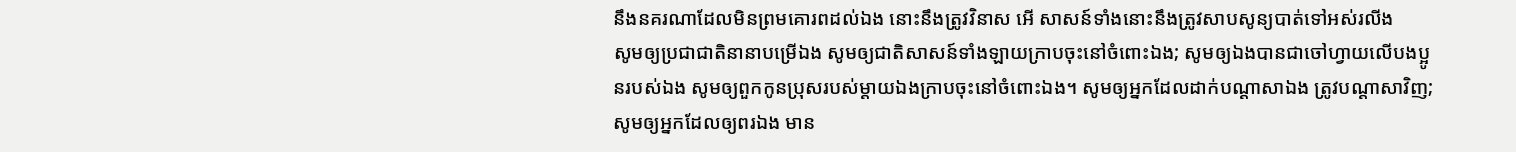នឹងនគរណាដែលមិនព្រមគោរពដល់ឯង នោះនឹងត្រូវវិនាស អើ សាសន៍ទាំងនោះនឹងត្រូវសាបសូន្យបាត់ទៅអស់រលីង
សូមឲ្យប្រជាជាតិនានាបម្រើឯង សូមឲ្យជាតិសាសន៍ទាំងឡាយក្រាបចុះនៅចំពោះឯង; សូមឲ្យឯងបានជាចៅហ្វាយលើបងប្អូនរបស់ឯង សូមឲ្យពួកកូនប្រុសរបស់ម្ដាយឯងក្រាបចុះនៅចំពោះឯង។ សូមឲ្យអ្នកដែលដាក់បណ្ដាសាឯង ត្រូវបណ្ដាសាវិញ; សូមឲ្យអ្នកដែលឲ្យពរឯង មាន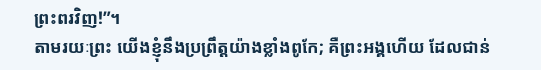ព្រះពរវិញ!”។
តាមរយៈព្រះ យើងខ្ញុំនឹងប្រព្រឹត្តយ៉ាងខ្លាំងពូកែ; គឺព្រះអង្គហើយ ដែលជាន់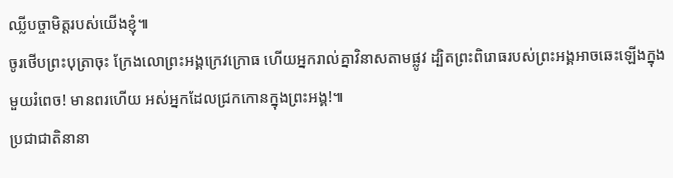ឈ្លីបច្ចាមិត្តរបស់យើងខ្ញុំ៕
ចូរថើបព្រះបុត្រាចុះ ក្រែងលោព្រះអង្គក្រេវក្រោធ ហើយអ្នករាល់គ្នាវិនាសតាមផ្លូវ ដ្បិតព្រះពិរោធរបស់ព្រះអង្គអាចឆេះឡើងក្នុងមួយរំពេច! មានពរហើយ អស់អ្នកដែលជ្រកកោនក្នុងព្រះអង្គ!៕
ប្រជាជាតិនានា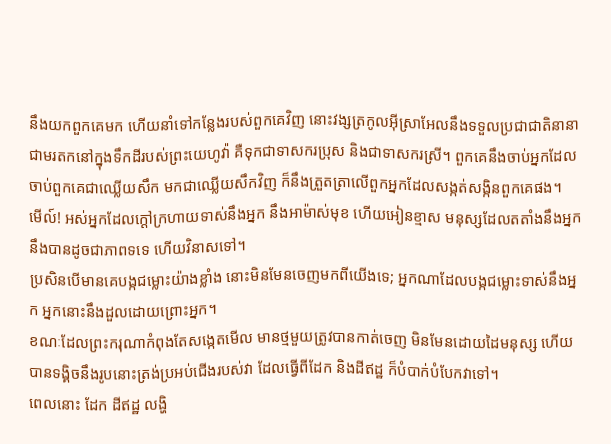នឹងយកពួកគេមក ហើយនាំទៅកន្លែងរបស់ពួកគេវិញ នោះវង្សត្រកូលអ៊ីស្រាអែលនឹងទទួលប្រជាជាតិនានាជាមរតកនៅក្នុងទឹកដីរបស់ព្រះយេហូវ៉ា គឺទុកជាទាសករប្រុស និងជាទាសករស្រី។ ពួកគេនឹងចាប់អ្នកដែលចាប់ពួកគេជាឈ្លើយសឹក មកជាឈ្លើយសឹកវិញ ក៏នឹងត្រួតត្រាលើពួកអ្នកដែលសង្កត់សង្កិនពួកគេផង។
មើល៍! អស់អ្នកដែលក្ដៅក្រហាយទាស់នឹងអ្នក នឹងអាម៉ាស់មុខ ហើយអៀនខ្មាស មនុស្សដែលតតាំងនឹងអ្នក នឹងបានដូចជាភាពទទេ ហើយវិនាសទៅ។
ប្រសិនបើមានគេបង្កជម្លោះយ៉ាងខ្លាំង នោះមិនមែនចេញមកពីយើងទេ; អ្នកណាដែលបង្កជម្លោះទាស់នឹងអ្នក អ្នកនោះនឹងដួលដោយព្រោះអ្នក។
ខណៈដែលព្រះករុណាកំពុងតែសង្កេតមើល មានថ្មមួយត្រូវបានកាត់ចេញ មិនមែនដោយដៃមនុស្ស ហើយបានទង្គិចនឹងរូបនោះត្រង់ប្រអប់ជើងរបស់វា ដែលធ្វើពីដែក និងដីឥដ្ឋ ក៏បំបាក់បំបែកវាទៅ។
ពេលនោះ ដែក ដីឥដ្ឋ លង្ហិ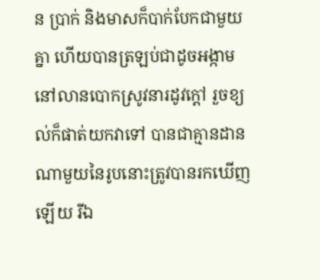ន ប្រាក់ និងមាសក៏បាក់បែកជាមួយគ្នា ហើយបានត្រឡប់ជាដូចអង្កាមនៅលានបោកស្រូវនារដូវក្ដៅ រួចខ្យល់ក៏ផាត់យកវាទៅ បានជាគ្មានដានណាមួយនៃរូបនោះត្រូវបានរកឃើញឡើយ រីឯ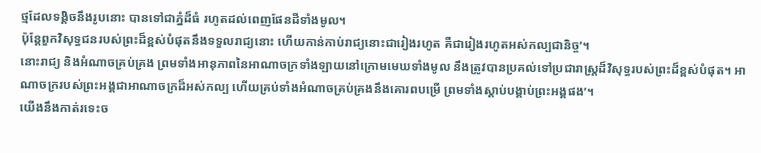ថ្មដែលទង្គិចនឹងរូបនោះ បានទៅជាភ្នំដ៏ធំ រហូតដល់ពេញផែនដីទាំងមូល។
ប៉ុន្តែពួកវិសុទ្ធជនរបស់ព្រះដ៏ខ្ពស់បំផុតនឹងទទួលរាជ្យនោះ ហើយកាន់កាប់រាជ្យនោះជារៀងរហូត គឺជារៀងរហូតអស់កល្បជានិច្ច’។
នោះរាជ្យ និងអំណាចគ្រប់គ្រង ព្រមទាំងអានុភាពនៃអាណាចក្រទាំងឡាយនៅក្រោមមេឃទាំងមូល នឹងត្រូវបានប្រគល់ទៅប្រជារាស្ត្រដ៏វិសុទ្ធរបស់ព្រះដ៏ខ្ពស់បំផុត។ អាណាចក្ររបស់ព្រះអង្គជាអាណាចក្រដ៏អស់កល្ប ហើយគ្រប់ទាំងអំណាចគ្រប់គ្រងនឹងគោរពបម្រើ ព្រមទាំងស្ដាប់បង្គាប់ព្រះអង្គផង’។
យើងនឹងកាត់រទេះច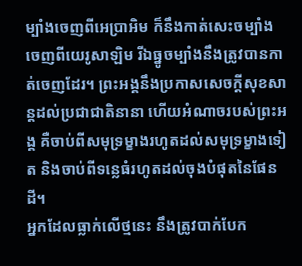ម្បាំងចេញពីអេប្រាអិម ក៏នឹងកាត់សេះចម្បាំងចេញពីយេរូសាឡិម រីឯធ្នូចម្បាំងនឹងត្រូវបានកាត់ចេញដែរ។ ព្រះអង្គនឹងប្រកាសសេចក្ដីសុខសាន្តដល់ប្រជាជាតិនានា ហើយអំណាចរបស់ព្រះអង្គ គឺចាប់ពីសមុទ្រម្ខាងរហូតដល់សមុទ្រម្ខាងទៀត និងចាប់ពីទន្លេធំរហូតដល់ចុងបំផុតនៃផែនដី។
អ្នកដែលធ្លាក់លើថ្មនេះ នឹងត្រូវបាក់បែក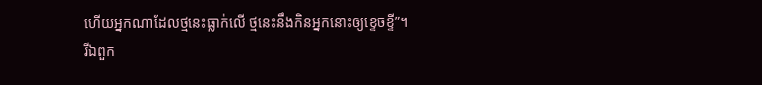ហើយអ្នកណាដែលថ្មនេះធ្លាក់លើ ថ្មនេះនឹងកិនអ្នកនោះឲ្យខ្ទេចខ្ទី”។
រីឯពួក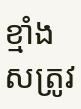ខ្មាំងសត្រូវ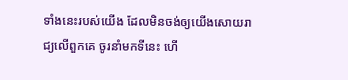ទាំងនេះរបស់យើង ដែលមិនចង់ឲ្យយើងសោយរាជ្យលើពួកគេ ចូរនាំមកទីនេះ ហើ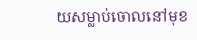យសម្លាប់ចោលនៅមុខ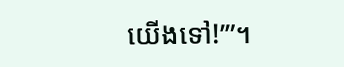យើងទៅ!’”។